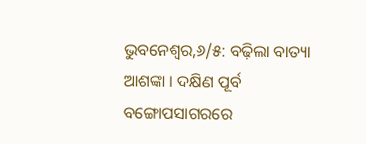ଭୁବନେଶ୍ୱର,୬/୫: ବଢ଼ିଲା ବାତ୍ୟା ଆଶଙ୍କା । ଦକ୍ଷିଣ ପୂର୍ବ ବଙ୍ଗୋପସାଗରରେ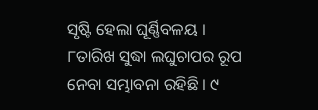ସୃଷ୍ଟି ହେଲା ଘୂର୍ଣ୍ଣିବଳୟ । ୮ତାରିଖ ସୁଦ୍ଧା ଲଘୁଚାପର ରୂପ ନେବା ସମ୍ଭାବନା ରହିଛି । ୯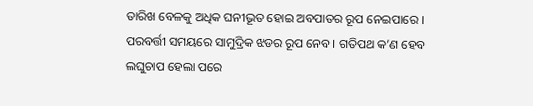ତାରିଖ ବେଳକୁ ଅଧିକ ଘନୀଭୂତ ହୋଇ ଅବପାତର ରୂପ ନେଇପାରେ । ପରବର୍ତ୍ତୀ ସମୟରେ ସାମୁଦ୍ରିକ ଝଡର ରୂପ ନେବ । ଗତିପଥ କ’ଣ ହେବ ଲଘୁଚାପ ହେଲା ପରେ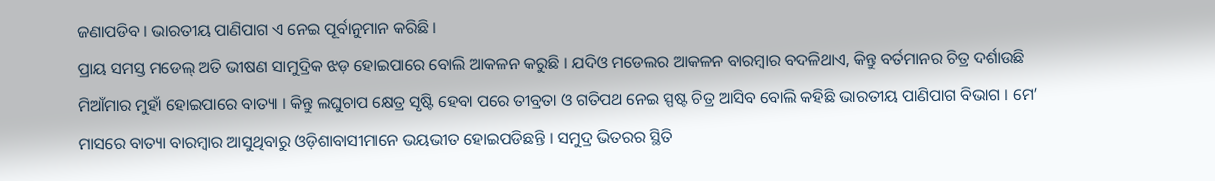ଜଣାପଡିବ । ଭାରତୀୟ ପାଣିପାଗ ଏ ନେଇ ପୂର୍ବାନୁମାନ କରିଛି ।
ପ୍ରାୟ ସମସ୍ତ ମଡେଲ୍ ଅତି ଭୀଷଣ ସାମୁଦ୍ରିକ ଝଡ଼ ହୋଇପାରେ ବୋଲି ଆକଳନ କରୁଛି । ଯଦିଓ ମଡେଲର ଆକଳନ ବାରମ୍ବାର ବଦଳିଥାଏ, କିନ୍ତୁ ବର୍ତମାନର ଚିତ୍ର ଦର୍ଶାଉଛି ମିଆଁମାର ମୁହାଁ ହୋଇପାରେ ବାତ୍ୟା । କିନ୍ତୁ ଲଘୁଚାପ କ୍ଷେତ୍ର ସୃଷ୍ଟି ହେବା ପରେ ତୀବ୍ରତା ଓ ଗତିପଥ ନେଇ ସ୍ପଷ୍ଟ ଚିତ୍ର ଆସିବ ବୋଲି କହିଛି ଭାରତୀୟ ପାଣିପାଗ ବିଭାଗ । ମେ’ ମାସରେ ବାତ୍ୟା ବାରମ୍ବାର ଆସୁଥିବାରୁ ଓଡ଼ିଶାବାସୀମାନେ ଭୟଭୀତ ହୋଇପଡିଛନ୍ତି । ସମୁଦ୍ର ଭିତରର ସ୍ଥିତି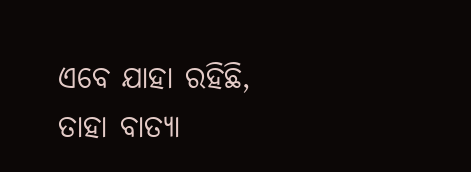ଏବେ ଯାହା ରହିଛି, ତାହା ବାତ୍ୟା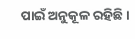ପାଇଁ ଅନୁକୂଳ ରହିଛି ।